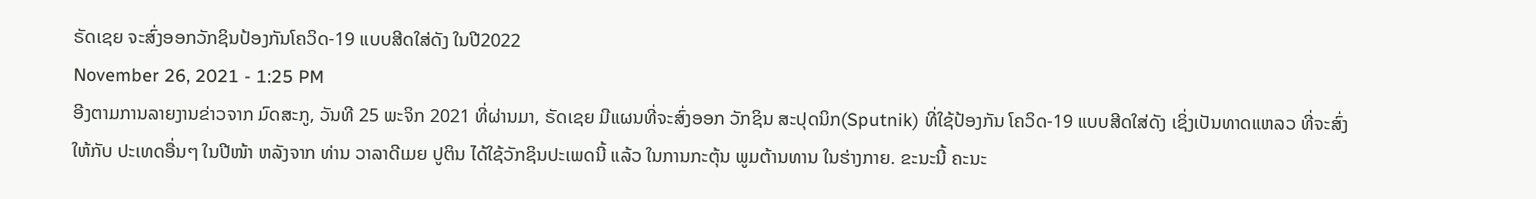ຣັດເຊຍ ຈະສົ່ງອອກວັກຊິນປ້ອງກັນໂຄວິດ-19 ແບບສີດໃສ່ດັງ ໃນປີ2022
November 26, 2021 - 1:25 PM
ອີງຕາມການລາຍງານຂ່າວຈາກ ມົດສະກູ, ວັນທີ 25 ພະຈິກ 2021 ທີ່ຜ່ານມາ, ຣັດເຊຍ ມີແຜນທີ່ຈະສົ່ງອອກ ວັກຊິນ ສະປຸດນິກ(Sputnik) ທີ່ໃຊ້ປ້ອງກັນ ໂຄວິດ-19 ແບບສີດໃສ່ດັງ ເຊິ່ງເປັນທາດແຫລວ ທີ່ຈະສົ່ງໃຫ້ກັບ ປະເທດອື່ນໆ ໃນປີໜ້າ ຫລັງຈາກ ທ່ານ ວາລາດີເມຍ ປູຕິນ ໄດ້ໃຊ້ວັກຊິນປະເພດນີ້ ແລ້ວ ໃນການກະຕຸ້ນ ພູມຕ້ານທານ ໃນຮ່າງກາຍ. ຂະນະນີ້ ຄະນະ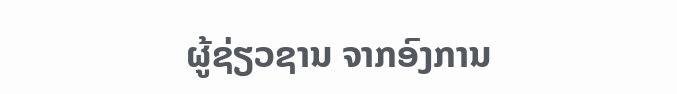ຜູ້ຊ່ຽວຊານ ຈາກອົງການ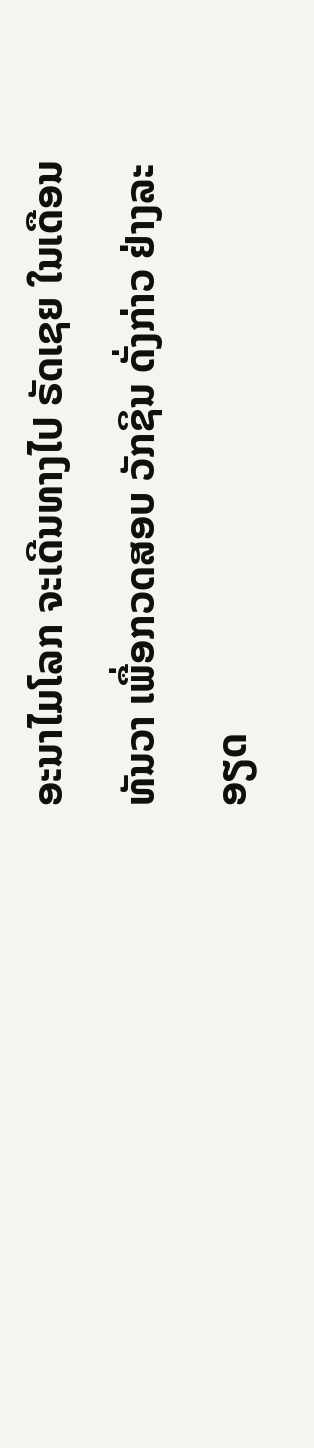ອະນາໄມໂລກ ຈະເດີນທາງໄປ ຣັດເຊຍ ໃນເດືອນທັນວາ ເພື່ອກວດສອບ ວັກຊິນ ດັ່ງກ່າວ ຢ່າງລະອຽດ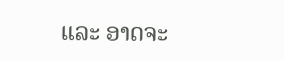ແລະ ອາດຈະ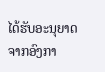ໄດ້ຮັບອະນຸຍາດ ຈາກອົງກາ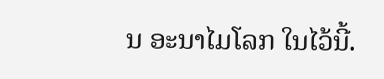ນ ອະນາໄມໂລກ ໃນໄວ້ນີ້.